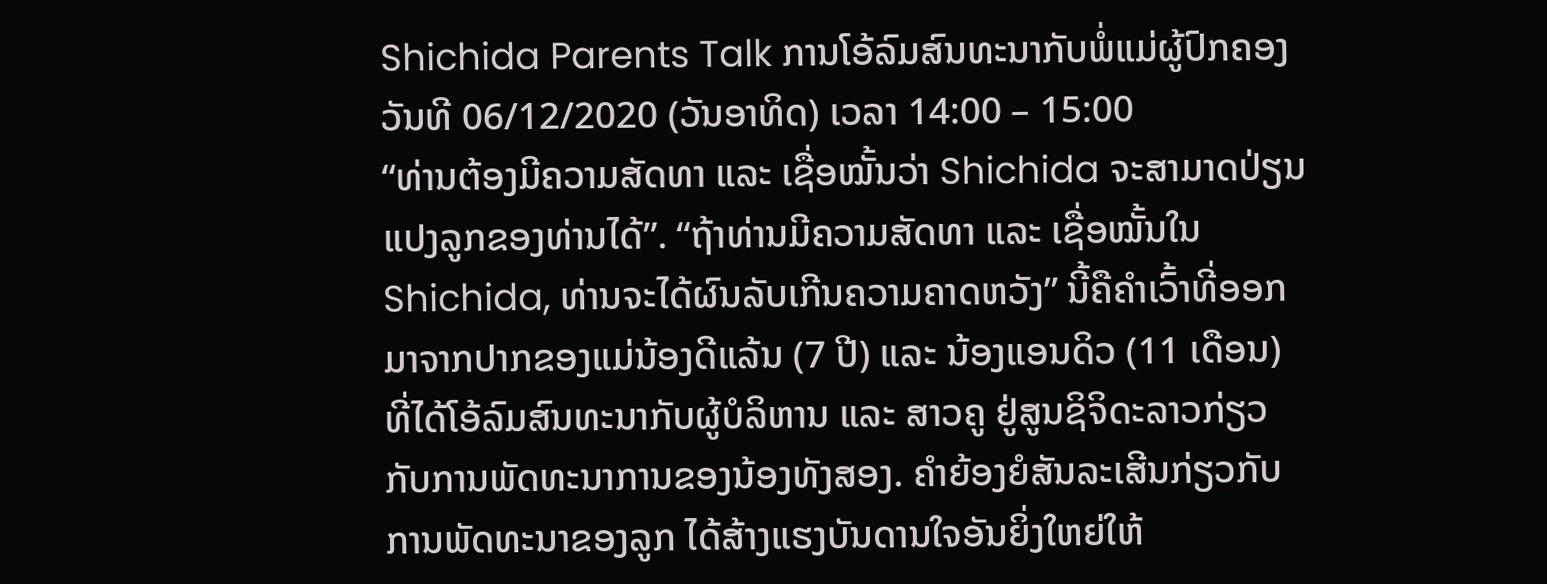Shichida Parents Talk ການໂອ້ລົມສົນທະນາກັບພໍ່ແມ່ຜູ້ປົກຄອງ ວັນທີ 06/12/2020 (ວັນອາທິດ) ເວລາ 14:00 – 15:00
“ທ່ານຕ້ອງມີຄວາມສັດທາ ແລະ ເຊື່ອໝັ້ນວ່າ Shichida ຈະສາມາດປ່ຽນແປງລູກຂອງທ່ານໄດ້”. “ຖ້າທ່ານມີຄວາມສັດທາ ແລະ ເຊື່ອໝັ້ນໃນ Shichida, ທ່ານຈະໄດ້ຜົນລັບເກີນຄວາມຄາດຫວັງ” ນີ້ຄືຄໍາເວົ້າທີ່ອອກມາຈາກປາກຂອງແມ່ນ້ອງດີແລ້ນ (7 ປີ) ແລະ ນ້ອງແອນດິວ (11 ເດືອນ) ທີ່ໄດ້ໂອ້ລົມສົນທະນາກັບຜູ້ບໍລິຫານ ແລະ ສາວຄູ ຢູ່ສູນຊິຈິດະລາວກ່ຽວກັບການພັດທະນາການຂອງນ້ອງທັງສອງ. ຄໍາຍ້ອງຍໍສັນລະເສີນກ່ຽວກັບ ການພັດທະນາຂອງລູກ ໄດ້ສ້າງແຮງບັນດານໃຈອັນຍິ່ງໃຫຍ່ໃຫ້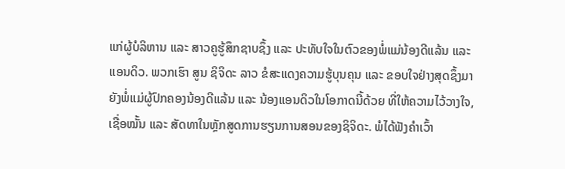ແກ່ຜູ້ບໍລິຫານ ແລະ ສາວຄູຮູ້ສຶກຊາບຊຶ້ງ ແລະ ປະທັບໃຈໃນຕົວຂອງພໍ່ແມ່ນ້ອງດີແລ້ນ ແລະ ແອນດິວ. ພວກເຮົາ ສູນ ຊິຈິດະ ລາວ ຂໍສະແດງຄວາມຮູ້ບຸນຄຸນ ແລະ ຂອບໃຈຢ່າງສຸດຊຶ້ງມາຍັງພໍ່ແມ່ຜູ້ປົກຄອງນ້ອງດີແລ້ນ ແລະ ນ້ອງແອນດິວໃນໂອກາດນີ້ດ້ວຍ ທີ່ໃຫ້ຄວາມໄວ້ວາງໃຈ, ເຊື່ອໝັ້ນ ແລະ ສັດທາໃນຫຼັກສູດການຮຽນການສອນຂອງຊິຈິດະ. ພໍໄດ້ຟັງຄໍາເວົ້າ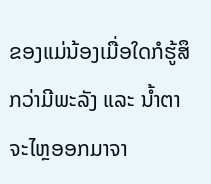ຂອງແມ່ນ້ອງເມື່ອໃດກໍຮູ້ສຶກວ່າມີພະລັງ ແລະ ນໍ້າຕາຈະໄຫຼອອກມາຈາ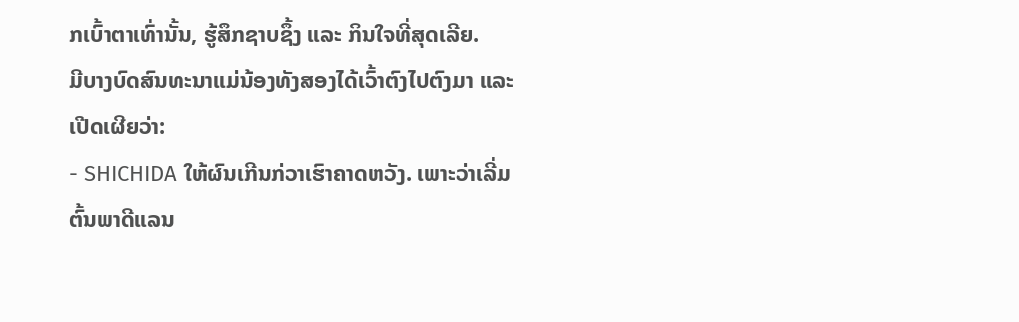ກເບົ້າຕາເທົ່ານັ້ນ, ຮູ້ສຶກຊາບຊຶ້ງ ແລະ ກິນໃຈທີ່ສຸດເລີຍ.
ມີບາງບົດສົນທະນາແມ່ນ້ອງທັງສອງໄດ້ເວົ້າຕົງໄປຕົງມາ ແລະ ເປີດເຜີຍວ່າ:
- SHICHIDA ໃຫ້ຜົນເກີນກ່ວາເຮົາຄາດຫວັງ. ເພາະວ່າເລີ່ມຕົ້ນພາດີແລນ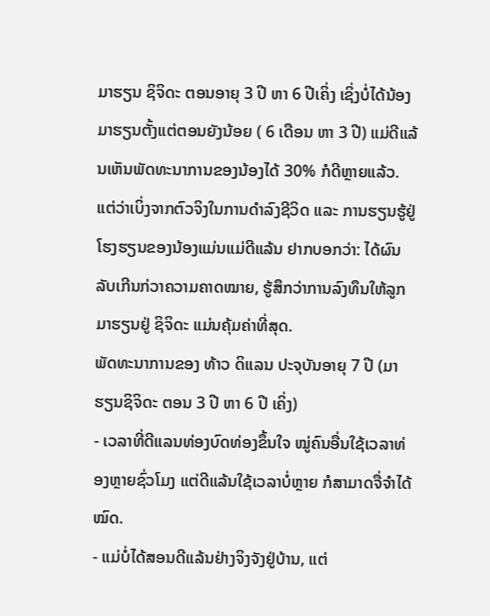ມາຮຽນ ຊິຈິດະ ຕອນອາຍຸ 3 ປີ ຫາ 6 ປີເຄິ່ງ ເຊິ່ງບໍ່ໄດ້ນ້ອງມາຮຽນຕັ້ງແຕ່ຕອນຍັງນ້ອຍ ( 6 ເດືອນ ຫາ 3 ປີ) ແມ່ດີແລ້ນເຫັນພັດທະນາການຂອງນ້ອງໄດ້ 30% ກໍດີຫຼາຍແລ້ວ. ແຕ່ວ່າເບິ່ງຈາກຕົວຈິງໃນການດໍາລົງຊີວິດ ແລະ ການຮຽນຮູ້ຢູ່ໂຮງຮຽນຂອງນ້ອງແມ່ນແມ່ດີແລ້ນ ຢາກບອກວ່າ: ໄດ້ຜົນລັບເກີນກ່ວາຄວາມຄາດໝາຍ, ຮູ້ສຶກວ່າການລົງທຶນໃຫ້ລູກມາຮຽນຢູ່ ຊິຈິດະ ແມ່ນຄຸ້ມຄ່າທີ່ສຸດ.
ພັດທະນາການຂອງ ທ້າວ ດິແລນ ປະຈຸບັນອາຍຸ 7 ປີ (ມາຮຽນຊິຈິດະ ຕອນ 3 ປີ ຫາ 6 ປີ ເຄິ່ງ)
- ເວລາທີ່ດີແລນທ່ອງບົດທ່ອງຂຶ້ນໃຈ ໝູ່ຄົນອື່ນໃຊ້ເວລາທ່ອງຫຼາຍຊົ່ວໂມງ ແຕ່ດີແລ້ນໃຊ້ເວລາບໍ່ຫຼາຍ ກໍສາມາດຈື່ຈໍາໄດ້ໝົດ.
- ແມ່ບໍ່ໄດ້ສອນດີແລ້ນຢ່າງຈິງຈັງຢູ່ບ້ານ, ແຕ່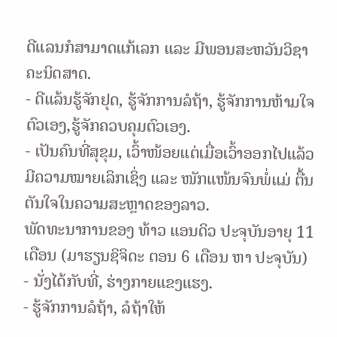ດີແລນກໍສາມາດແກ້ເລກ ແລະ ມີພອນສະຫວັນວິຊາຄະນິດສາດ.
- ດີແລ້ນຮູ້ຈັກຢຸດ, ຮູ້ຈັກການລໍຖ້າ, ຮູ້ຈັກການຫ້າມໃຈຕົວເອງ,ຮູ້ຈັກຄວບຄຸມຕົວເອງ.
- ເປັນຄົນທີ່ສຸຂຸມ, ເວົ້າໜ້ອຍແຕ່ເມື່ອເວົ້າອອກໄປແລ້ວມີຄວາມໝາຍເລິກເຊິ່ງ ແລະ ໜັກແໜ້ນຈົນພໍ່ແມ່ ຕື້ນຕັນໃຈໃນຄວາມສະຫຼາດຂອງລາວ.
ພັດທະນາການຂອງ ທ້າວ ແອນດິວ ປະຈຸບັນອາຍຸ 11 ເດືອນ (ມາຮຽນຊິຈິດະ ຕອນ 6 ເດືອນ ຫາ ປະຈຸບັນ)
- ນັ່ງໄດ້ກັບທີ່, ຮ່າງກາຍແຂງແຮງ.
- ຮູ້ຈັກການລໍຖ້າ, ລໍຖ້າໃຫ້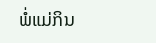ພໍ່ແມ່ກິນ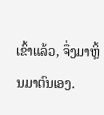ເຂົ້າແລ້ວ, ຈຶ່ງມາຫຼິ້ນມາຕົນເອງ.